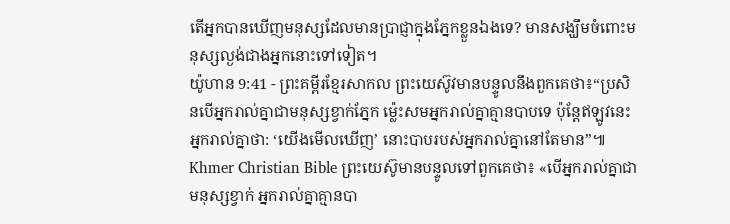តើអ្នកបានឃើញមនុស្សដែលមានប្រាជ្ញាក្នុងភ្នែកខ្លួនឯងទេ? មានសង្ឃឹមចំពោះមនុស្សល្ងង់ជាងអ្នកនោះទៅទៀត។
យ៉ូហាន 9:41 - ព្រះគម្ពីរខ្មែរសាកល ព្រះយេស៊ូវមានបន្ទូលនឹងពួកគេថា៖“ប្រសិនបើអ្នករាល់គ្នាជាមនុស្សខ្វាក់ភ្នែក ម្ល៉េះសមអ្នករាល់គ្នាគ្មានបាបទេ ប៉ុន្តែឥឡូវនេះអ្នករាល់គ្នាថា: ‘យើងមើលឃើញ’ នោះបាបរបស់អ្នករាល់គ្នានៅតែមាន”៕ Khmer Christian Bible ព្រះយេស៊ូមានបន្ទូលទៅពួកគេថា៖ «បើអ្នករាល់គ្នាជាមនុស្សខ្វាក់ អ្នករាល់គ្នាគ្មានបា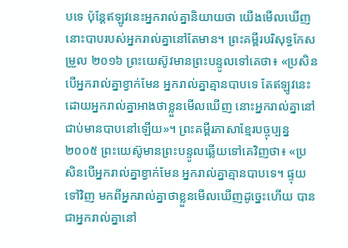បទេ ប៉ុន្ដែឥឡូវនេះអ្នករាល់គ្នានិយាយថា យើងមើលឃើញ នោះបាបរបស់អ្នករាល់គ្នានៅតែមាន។ ព្រះគម្ពីរបរិសុទ្ធកែសម្រួល ២០១៦ ព្រះយេស៊ូវមានព្រះបន្ទូលទៅគេថា៖ «ប្រសិនបើអ្នករាល់គ្នាខ្វាក់មែន អ្នករាល់គ្នាគ្មានបាបទេ តែឥឡូវនេះ ដោយអ្នករាល់គ្នាអាងថាខ្លួនមើលឃើញ នោះអ្នករាល់គ្នានៅជាប់មានបាបនៅឡើយ»។ ព្រះគម្ពីរភាសាខ្មែរបច្ចុប្បន្ន ២០០៥ ព្រះយេស៊ូមានព្រះបន្ទូលឆ្លើយទៅគេវិញថា៖ «ប្រសិនបើអ្នករាល់គ្នាខ្វាក់មែន អ្នករាល់គ្នាគ្មានបាបទេ។ ផ្ទុយទៅវិញ មកពីអ្នករាល់គ្នាថាខ្លួនមើលឃើញដូច្នេះហើយ បានជាអ្នករាល់គ្នានៅ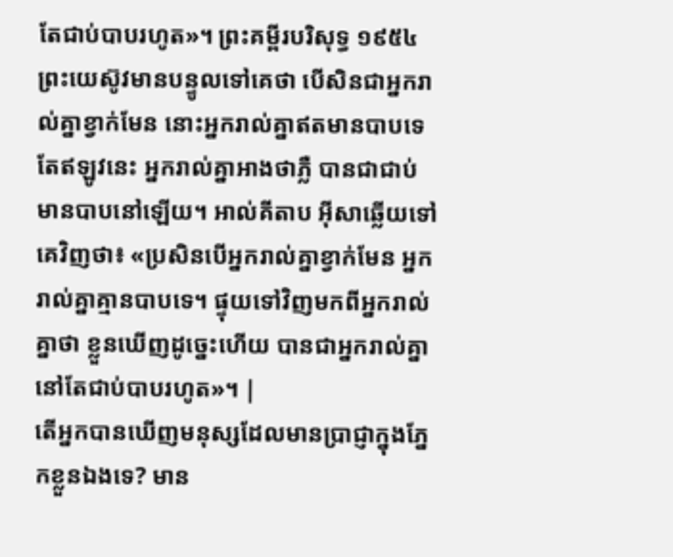តែជាប់បាបរហូត»។ ព្រះគម្ពីរបរិសុទ្ធ ១៩៥៤ ព្រះយេស៊ូវមានបន្ទូលទៅគេថា បើសិនជាអ្នករាល់គ្នាខ្វាក់មែន នោះអ្នករាល់គ្នាឥតមានបាបទេ តែឥឡូវនេះ អ្នករាល់គ្នាអាងថាភ្លឺ បានជាជាប់មានបាបនៅឡើយ។ អាល់គីតាប អ៊ីសាឆ្លើយទៅគេវិញថា៖ «ប្រសិនបើអ្នករាល់គ្នាខ្វាក់មែន អ្នករាល់គ្នាគ្មានបាបទេ។ ផ្ទុយទៅវិញមកពីអ្នករាល់គ្នាថា ខ្លួនឃើញដូច្នេះហើយ បានជាអ្នករាល់គ្នានៅតែជាប់បាបរហូត»។ |
តើអ្នកបានឃើញមនុស្សដែលមានប្រាជ្ញាក្នុងភ្នែកខ្លួនឯងទេ? មាន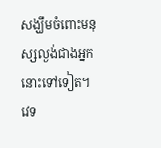សង្ឃឹមចំពោះមនុស្សល្ងង់ជាងអ្នកនោះទៅទៀត។
វេទ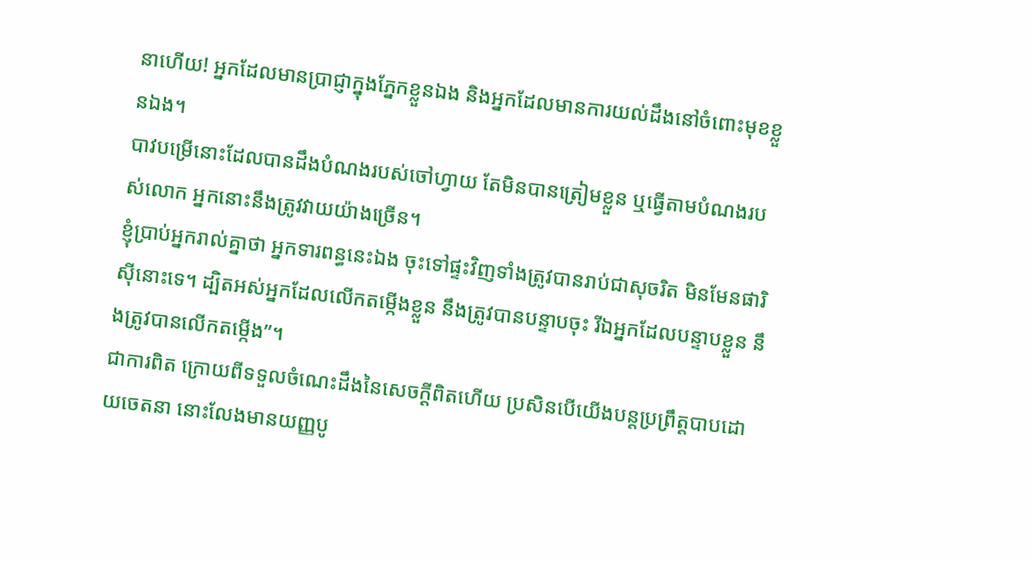នាហើយ! អ្នកដែលមានប្រាជ្ញាក្នុងភ្នែកខ្លួនឯង និងអ្នកដែលមានការយល់ដឹងនៅចំពោះមុខខ្លួនឯង។
បាវបម្រើនោះដែលបានដឹងបំណងរបស់ចៅហ្វាយ តែមិនបានត្រៀមខ្លួន ឬធ្វើតាមបំណងរបស់លោក អ្នកនោះនឹងត្រូវវាយយ៉ាងច្រើន។
ខ្ញុំប្រាប់អ្នករាល់គ្នាថា អ្នកទារពន្ធនេះឯង ចុះទៅផ្ទះវិញទាំងត្រូវបានរាប់ជាសុចរិត មិនមែនផារិស៊ីនោះទេ។ ដ្បិតអស់អ្នកដែលលើកតម្កើងខ្លួន នឹងត្រូវបានបន្ទាបចុះ រីឯអ្នកដែលបន្ទាបខ្លួន នឹងត្រូវបានលើកតម្កើង”។
ជាការពិត ក្រោយពីទទួលចំណេះដឹងនៃសេចក្ដីពិតហើយ ប្រសិនបើយើងបន្តប្រព្រឹត្តបាបដោយចេតនា នោះលែងមានយញ្ញបូ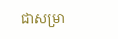ជាសម្រា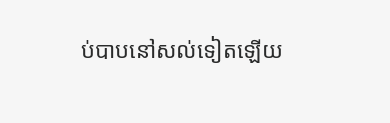ប់បាបនៅសល់ទៀតឡើយ